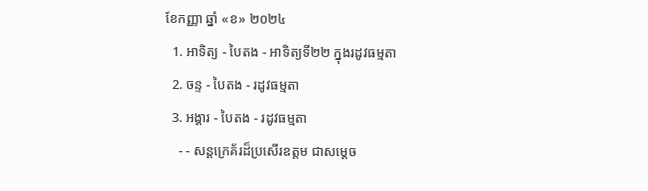ខែកញ្ញា ឆ្នាំ «ខ» ២០២៤
  1. អាទិត្យ - បៃតង - អាទិត្យទី២២ ក្នុងរដូវធម្មតា
  2. ចន្ទ - បៃតង - រដូវធម្មតា
  3. អង្គារ - បៃតង - រដូវធម្មតា
    - - សន្តក្រេគ័រដ៏ប្រសើរឧត្តម ជាសម្ដេច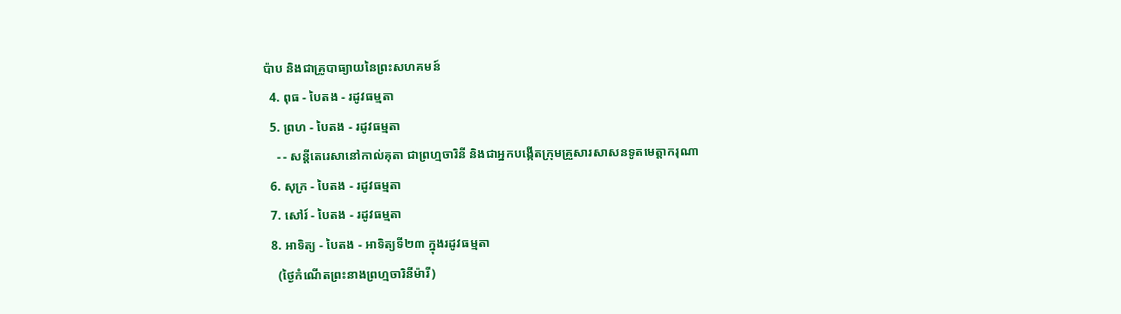ប៉ាប និងជាគ្រូបាធ្យាយនៃព្រះសហគមន៍
  4. ពុធ - បៃតង - រដូវធម្មតា
  5. ព្រហ - បៃតង - រដូវធម្មតា
    - - សន្តីតេរេសានៅកាល់គុតា ជាព្រហ្មចារិនី និងជាអ្នកបង្កើតក្រុមគ្រួសារសាសនទូតមេត្ដាករុណា
  6. សុក្រ - បៃតង - រដូវធម្មតា
  7. សៅរ៍ - បៃតង - រដូវធម្មតា
  8. អាទិត្យ - បៃតង - អាទិត្យទី២៣ ក្នុងរដូវធម្មតា
    (ថ្ងៃកំណើតព្រះនាងព្រហ្មចារិនីម៉ារី)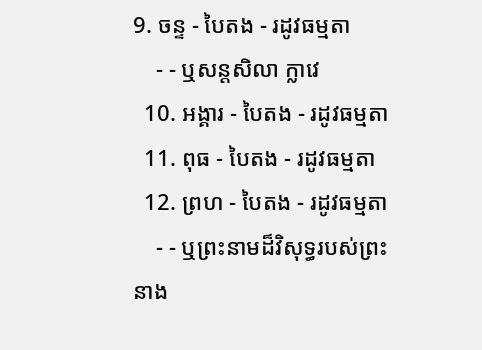9. ចន្ទ - បៃតង - រដូវធម្មតា
    - - ឬសន្តសិលា ក្លាវេ
  10. អង្គារ - បៃតង - រដូវធម្មតា
  11. ពុធ - បៃតង - រដូវធម្មតា
  12. ព្រហ - បៃតង - រដូវធម្មតា
    - - ឬព្រះនាមដ៏វិសុទ្ធរបស់ព្រះនាង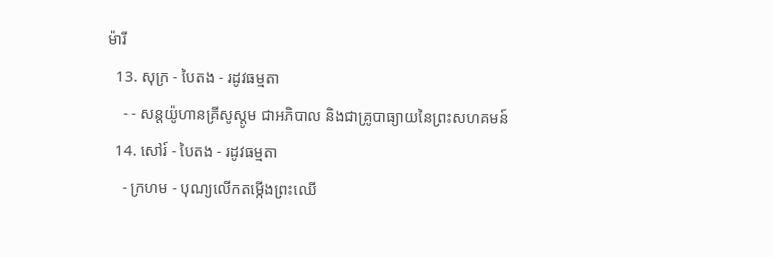ម៉ារី
  13. សុក្រ - បៃតង - រដូវធម្មតា
    - - សន្តយ៉ូហានគ្រីសូស្តូម ជាអភិបាល និងជាគ្រូបាធ្យាយនៃព្រះសហគមន៍
  14. សៅរ៍ - បៃតង - រដូវធម្មតា
    - ក្រហម - បុណ្យលើកតម្កើងព្រះឈើ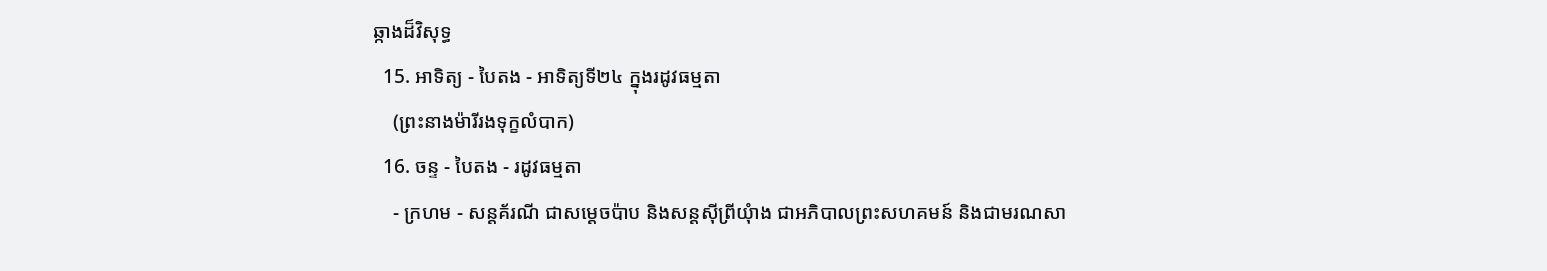ឆ្កាងដ៏វិសុទ្ធ
  15. អាទិត្យ - បៃតង - អាទិត្យទី២៤ ក្នុងរដូវធម្មតា
    (ព្រះនាងម៉ារីរងទុក្ខលំបាក)
  16. ចន្ទ - បៃតង - រដូវធម្មតា
    - ក្រហម - សន្តគ័រណី ជាសម្ដេចប៉ាប និងសន្តស៊ីព្រីយុំាង ជាអភិបាលព្រះសហគមន៍ និងជាមរណសា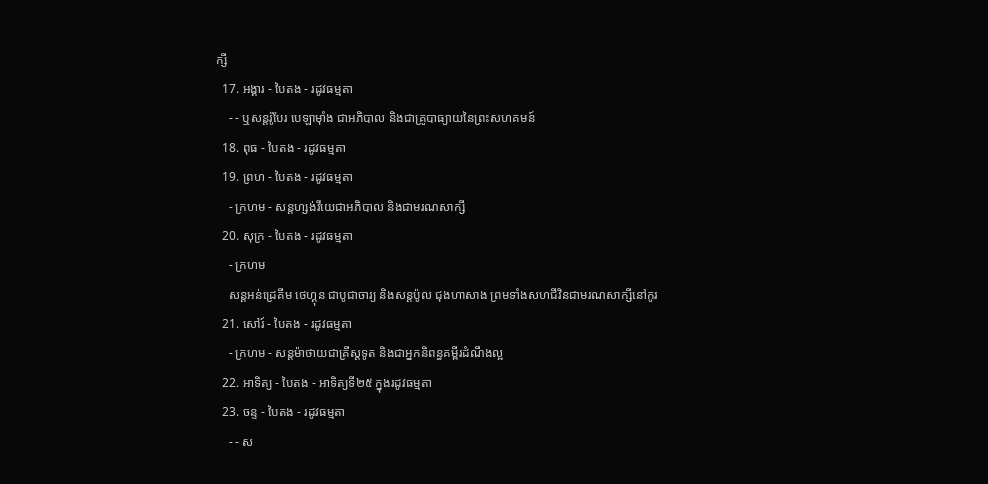ក្សី
  17. អង្គារ - បៃតង - រដូវធម្មតា
    - - ឬសន្តរ៉ូបែរ បេឡាម៉ាំង ជាអភិបាល និងជាគ្រូបាធ្យាយនៃព្រះសហគមន៍
  18. ពុធ - បៃតង - រដូវធម្មតា
  19. ព្រហ - បៃតង - រដូវធម្មតា
    - ក្រហម - សន្តហ្សង់វីយេជាអភិបាល និងជាមរណសាក្សី
  20. សុក្រ - បៃតង - រដូវធម្មតា
    - ក្រហម
    សន្តអន់ដ្រេគីម ថេហ្គុន ជាបូជាចារ្យ និងសន្តប៉ូល ជុងហាសាង ព្រមទាំងសហជីវិនជាមរណសាក្សីនៅកូរ
  21. សៅរ៍ - បៃតង - រដូវធម្មតា
    - ក្រហម - សន្តម៉ាថាយជាគ្រីស្តទូត និងជាអ្នកនិពន្ធគម្ពីរដំណឹងល្អ
  22. អាទិត្យ - បៃតង - អាទិត្យទី២៥ ក្នុងរដូវធម្មតា
  23. ចន្ទ - បៃតង - រដូវធម្មតា
    - - ស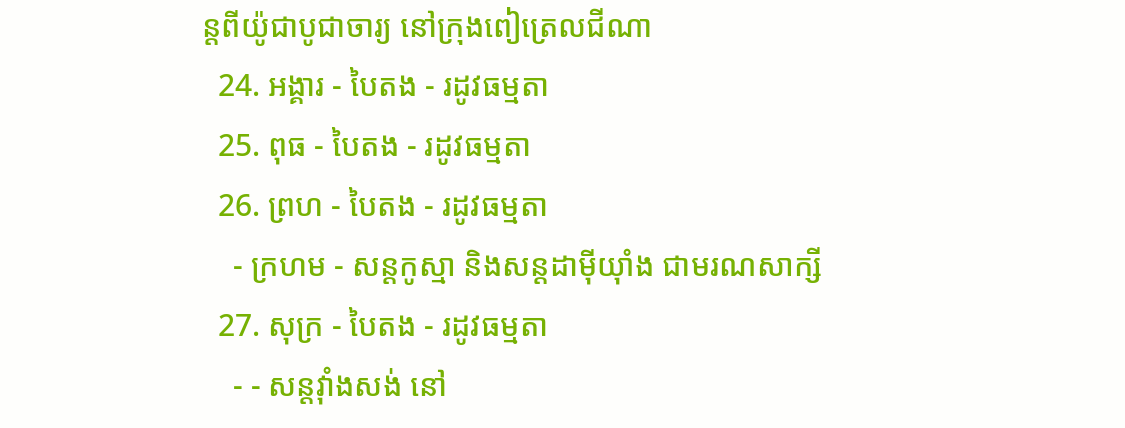ន្តពីយ៉ូជាបូជាចារ្យ នៅក្រុងពៀត្រេលជីណា
  24. អង្គារ - បៃតង - រដូវធម្មតា
  25. ពុធ - បៃតង - រដូវធម្មតា
  26. ព្រហ - បៃតង - រដូវធម្មតា
    - ក្រហម - សន្តកូស្មា និងសន្តដាម៉ីយុាំង ជាមរណសាក្សី
  27. សុក្រ - បៃតង - រដូវធម្មតា
    - - សន្តវុាំងសង់ នៅ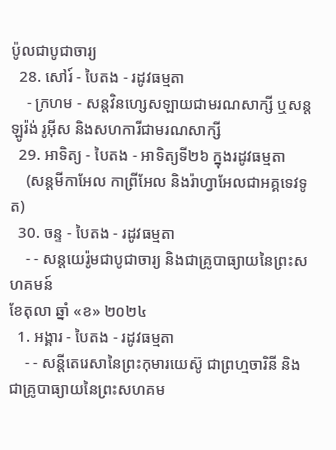ប៉ូលជាបូជាចារ្យ
  28. សៅរ៍ - បៃតង - រដូវធម្មតា
    - ក្រហម - សន្តវិនហ្សេសឡាយជាមរណសាក្សី ឬសន្តឡូរ៉ង់ រូអ៊ីស និងសហការីជាមរណសាក្សី
  29. អាទិត្យ - បៃតង - អាទិត្យទី២៦ ក្នុងរដូវធម្មតា
    (សន្តមីកាអែល កាព្រីអែល និងរ៉ាហ្វាអែលជាអគ្គទេវទូត)
  30. ចន្ទ - បៃតង - រដូវធម្មតា
    - - សន្ដយេរ៉ូមជាបូជាចារ្យ និងជាគ្រូបាធ្យាយនៃព្រះសហគមន៍
ខែតុលា ឆ្នាំ «ខ» ២០២៤
  1. អង្គារ - បៃតង - រដូវធម្មតា
    - - សន្តីតេរេសានៃព្រះកុមារយេស៊ូ ជាព្រហ្មចារិនី និងជាគ្រូបាធ្យាយនៃព្រះសហគម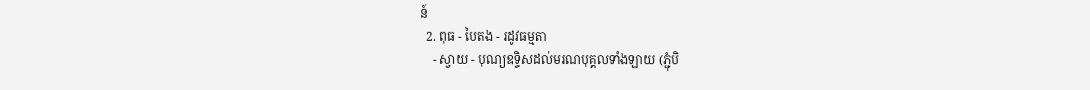ន៍
  2. ពុធ - បៃតង - រដូវធម្មតា
    - ស្វាយ - បុណ្យឧទ្ទិសដល់មរណបុគ្គលទាំងឡាយ (ភ្ជុំបិ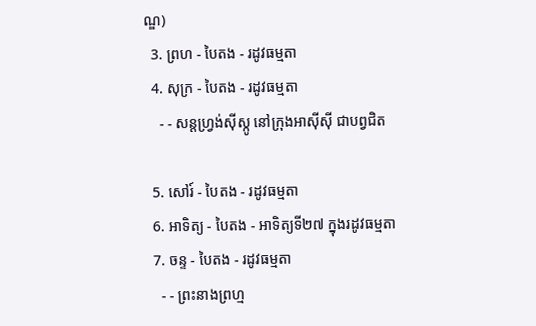ណ្ឌ)
  3. ព្រហ - បៃតង - រដូវធម្មតា
  4. សុក្រ - បៃតង - រដូវធម្មតា
    - - សន្តហ្វ្រង់ស៊ីស្កូ នៅក្រុងអាស៊ីស៊ី ជាបព្វជិត

  5. សៅរ៍ - បៃតង - រដូវធម្មតា
  6. អាទិត្យ - បៃតង - អាទិត្យទី២៧ ក្នុងរដូវធម្មតា
  7. ចន្ទ - បៃតង - រដូវធម្មតា
    - - ព្រះនាងព្រហ្ម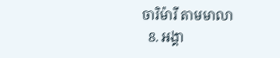ចារិម៉ារី តាមមាលា
  8. អង្គា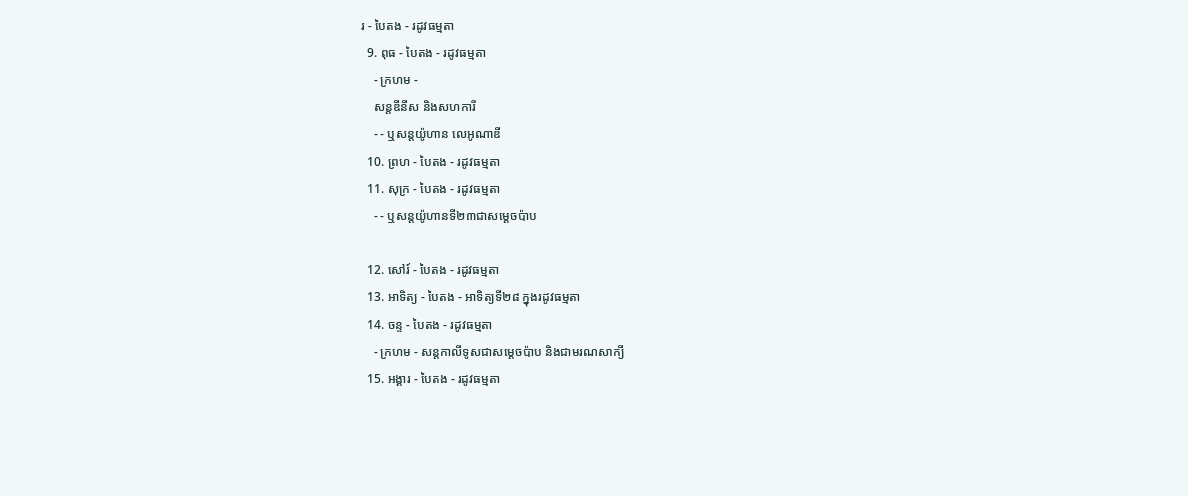រ - បៃតង - រដូវធម្មតា
  9. ពុធ - បៃតង - រដូវធម្មតា
    - ក្រហម -
    សន្តឌីនីស និងសហការី
    - - ឬសន្តយ៉ូហាន លេអូណាឌី
  10. ព្រហ - បៃតង - រដូវធម្មតា
  11. សុក្រ - បៃតង - រដូវធម្មតា
    - - ឬសន្តយ៉ូហានទី២៣ជាសម្តេចប៉ាប

  12. សៅរ៍ - បៃតង - រដូវធម្មតា
  13. អាទិត្យ - បៃតង - អាទិត្យទី២៨ ក្នុងរដូវធម្មតា
  14. ចន្ទ - បៃតង - រដូវធម្មតា
    - ក្រហម - សន្ដកាលីទូសជាសម្ដេចប៉ាប និងជាមរណសាក្យី
  15. អង្គារ - បៃតង - រដូវធម្មតា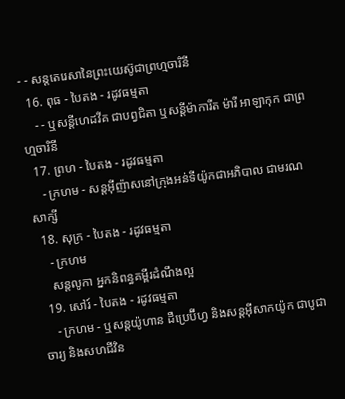- - សន្តតេរេសានៃព្រះយេស៊ូជាព្រហ្មចារិនី
  16. ពុធ - បៃតង - រដូវធម្មតា
    - - ឬសន្ដីហេដវីគ ជាបព្វជិតា ឬសន្ដីម៉ាការីត ម៉ារី អាឡាកុក ជាព្រហ្មចារិនី
  17. ព្រហ - បៃតង - រដូវធម្មតា
    - ក្រហម - សន្តអ៊ីញ៉ាសនៅក្រុងអន់ទីយ៉ូកជាអភិបាល ជាមរណសាក្សី
  18. សុក្រ - បៃតង - រដូវធម្មតា
    - ក្រហម
    សន្តលូកា អ្នកនិពន្ធគម្ពីរដំណឹងល្អ
  19. សៅរ៍ - បៃតង - រដូវធម្មតា
    - ក្រហម - ឬសន្ដយ៉ូហាន ដឺប្រេប៊ីហ្វ និងសន្ដអ៊ីសាកយ៉ូក ជាបូជាចារ្យ និងសហជីវិន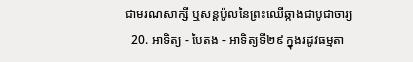ជាមរណសាក្សី ឬសន្ដប៉ូលនៃព្រះឈើឆ្កាងជាបូជាចារ្យ
  20. អាទិត្យ - បៃតង - អាទិត្យទី២៩ ក្នុងរដូវធម្មតា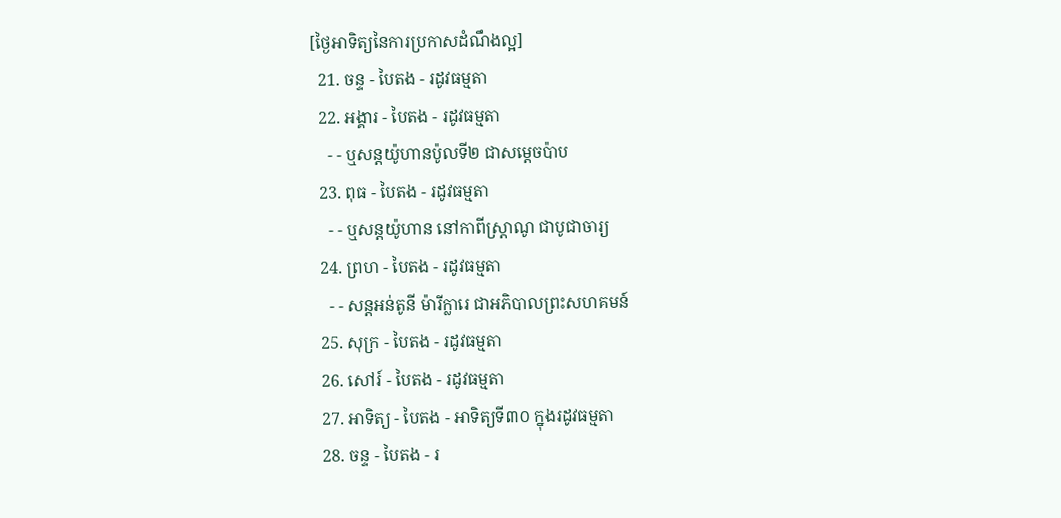[ថ្ងៃអាទិត្យនៃការប្រកាសដំណឹងល្អ]
  21. ចន្ទ - បៃតង - រដូវធម្មតា
  22. អង្គារ - បៃតង - រដូវធម្មតា
    - - ឬសន្តយ៉ូហានប៉ូលទី២ ជាសម្ដេចប៉ាប
  23. ពុធ - បៃតង - រដូវធម្មតា
    - - ឬសន្ដយ៉ូហាន នៅកាពីស្រ្ដាណូ ជាបូជាចារ្យ
  24. ព្រហ - បៃតង - រដូវធម្មតា
    - - សន្តអន់តូនី ម៉ារីក្លារេ ជាអភិបាលព្រះសហគមន៍
  25. សុក្រ - បៃតង - រដូវធម្មតា
  26. សៅរ៍ - បៃតង - រដូវធម្មតា
  27. អាទិត្យ - បៃតង - អាទិត្យទី៣០ ក្នុងរដូវធម្មតា
  28. ចន្ទ - បៃតង - រ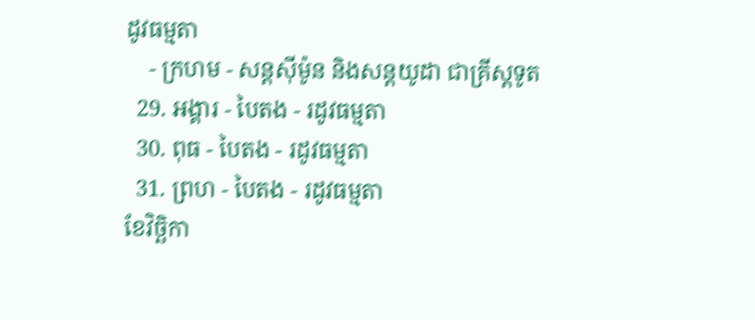ដូវធម្មតា
    - ក្រហម - សន្ដស៊ីម៉ូន និងសន្ដយូដា ជាគ្រីស្ដទូត
  29. អង្គារ - បៃតង - រដូវធម្មតា
  30. ពុធ - បៃតង - រដូវធម្មតា
  31. ព្រហ - បៃតង - រដូវធម្មតា
ខែវិច្ឆិកា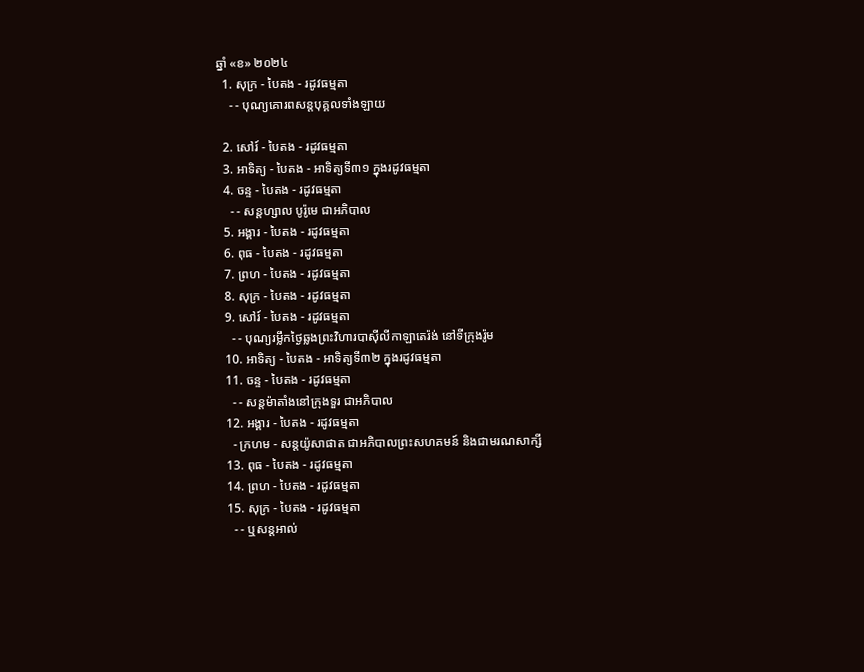ឆ្នាំ «ខ» ២០២៤
  1. សុក្រ - បៃតង - រដូវធម្មតា
    - - បុណ្យគោរពសន្ដបុគ្គលទាំងឡាយ

  2. សៅរ៍ - បៃតង - រដូវធម្មតា
  3. អាទិត្យ - បៃតង - អាទិត្យទី៣១ ក្នុងរដូវធម្មតា
  4. ចន្ទ - បៃតង - រដូវធម្មតា
    - - សន្ដហ្សាល បូរ៉ូមេ ជាអភិបាល
  5. អង្គារ - បៃតង - រដូវធម្មតា
  6. ពុធ - បៃតង - រដូវធម្មតា
  7. ព្រហ - បៃតង - រដូវធម្មតា
  8. សុក្រ - បៃតង - រដូវធម្មតា
  9. សៅរ៍ - បៃតង - រដូវធម្មតា
    - - បុណ្យរម្លឹកថ្ងៃឆ្លងព្រះវិហារបាស៊ីលីកាឡាតេរ៉ង់ នៅទីក្រុងរ៉ូម
  10. អាទិត្យ - បៃតង - អាទិត្យទី៣២ ក្នុងរដូវធម្មតា
  11. ចន្ទ - បៃតង - រដូវធម្មតា
    - - សន្ដម៉ាតាំងនៅក្រុងទួរ ជាអភិបាល
  12. អង្គារ - បៃតង - រដូវធម្មតា
    - ក្រហម - សន្ដយ៉ូសាផាត ជាអភិបាលព្រះសហគមន៍ និងជាមរណសាក្សី
  13. ពុធ - បៃតង - រដូវធម្មតា
  14. ព្រហ - បៃតង - រដូវធម្មតា
  15. សុក្រ - បៃតង - រដូវធម្មតា
    - - ឬសន្ដអាល់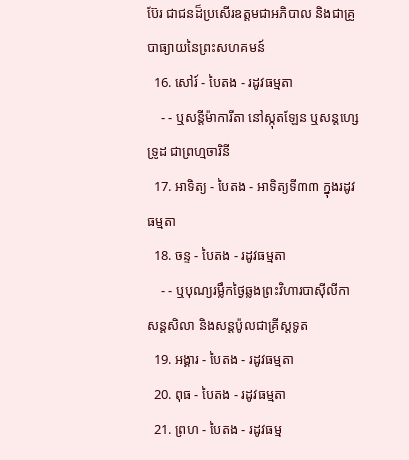ប៊ែរ ជាជនដ៏ប្រសើរឧត្ដមជាអភិបាល និងជាគ្រូបាធ្យាយនៃព្រះសហគមន៍
  16. សៅរ៍ - បៃតង - រដូវធម្មតា
    - - ឬសន្ដីម៉ាការីតា នៅស្កុតឡែន ឬសន្ដហ្សេទ្រូដ ជាព្រហ្មចារិនី
  17. អាទិត្យ - បៃតង - អាទិត្យទី៣៣ ក្នុងរដូវធម្មតា
  18. ចន្ទ - បៃតង - រដូវធម្មតា
    - - ឬបុណ្យរម្លឹកថ្ងៃឆ្លងព្រះវិហារបាស៊ីលីកាសន្ដសិលា និងសន្ដប៉ូលជាគ្រីស្ដទូត
  19. អង្គារ - បៃតង - រដូវធម្មតា
  20. ពុធ - បៃតង - រដូវធម្មតា
  21. ព្រហ - បៃតង - រដូវធម្ម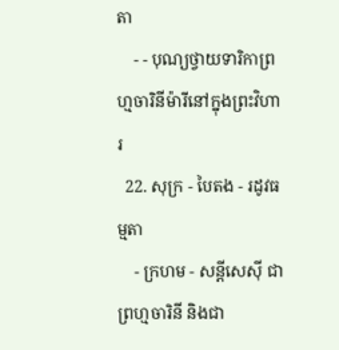តា
    - - បុណ្យថ្វាយទារិកាព្រហ្មចារិនីម៉ារីនៅក្នុងព្រះវិហារ
  22. សុក្រ - បៃតង - រដូវធម្មតា
    - ក្រហម - សន្ដីសេស៊ី ជាព្រហ្មចារិនី និងជា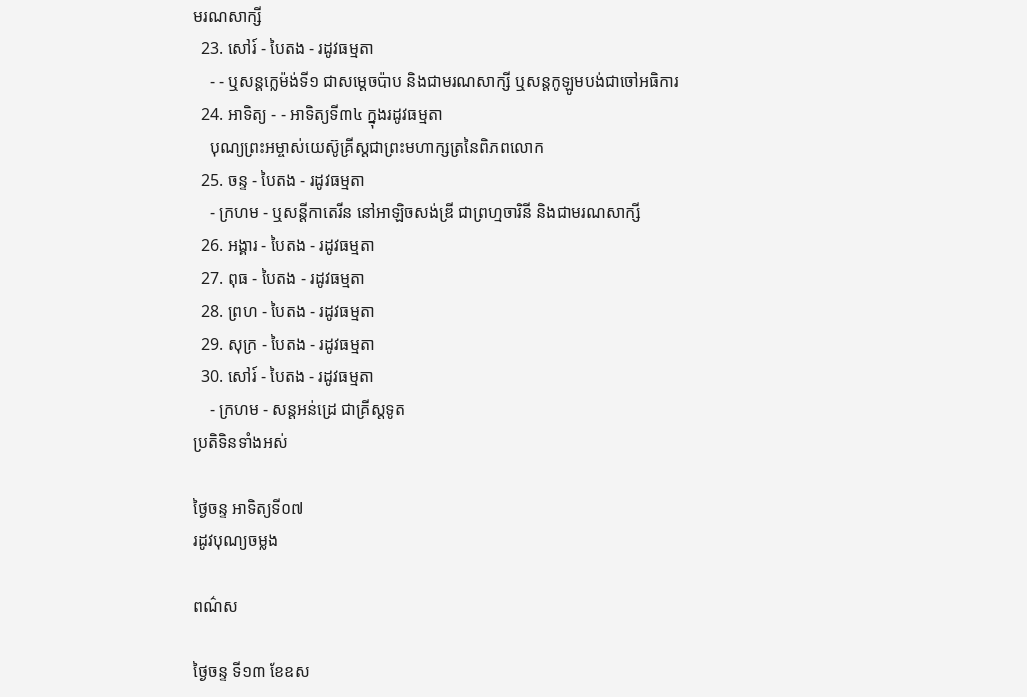មរណសាក្សី
  23. សៅរ៍ - បៃតង - រដូវធម្មតា
    - - ឬសន្ដក្លេម៉ង់ទី១ ជាសម្ដេចប៉ាប និងជាមរណសាក្សី ឬសន្ដកូឡូមបង់ជាចៅអធិការ
  24. អាទិត្យ - - អាទិត្យទី៣៤ ក្នុងរដូវធម្មតា
    បុណ្យព្រះអម្ចាស់យេស៊ូគ្រីស្ដជាព្រះមហាក្សត្រនៃពិភពលោក
  25. ចន្ទ - បៃតង - រដូវធម្មតា
    - ក្រហម - ឬសន្ដីកាតេរីន នៅអាឡិចសង់ឌ្រី ជាព្រហ្មចារិនី និងជាមរណសាក្សី
  26. អង្គារ - បៃតង - រដូវធម្មតា
  27. ពុធ - បៃតង - រដូវធម្មតា
  28. ព្រហ - បៃតង - រដូវធម្មតា
  29. សុក្រ - បៃតង - រដូវធម្មតា
  30. សៅរ៍ - បៃតង - រដូវធម្មតា
    - ក្រហម - សន្ដអន់ដ្រេ ជាគ្រីស្ដទូត
ប្រតិទិនទាំងអស់

ថ្ងៃចន្ទ អាទិត្យទី០៧
រដូវបុណ្យចម្លង

ពណ៌ស

ថ្ងៃចន្ទ ទី១៣ ខែឧស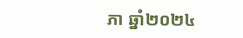ភា ឆ្នាំ២០២៤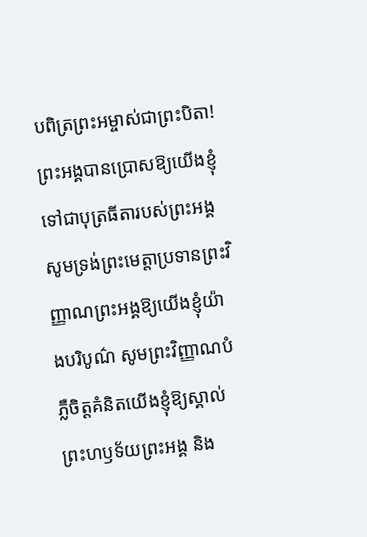បពិត្រព្រះអម្ចាស់ជាព្រះបិតា! ព្រះអង្គបានប្រោសឱ្យយើងខ្ញុំទៅជាបុត្រធីតារបស់ព្រះអង្គ សូមទ្រង់ព្រះមេត្តាប្រទានព្រះវិញ្ញាណព្រះអង្គឱ្យយើងខ្ញុំយ៉ាងបរិបូណ៌ សូមព្រះវិញ្ញាណបំភ្លឺចិត្តគំនិតយើងខ្ញុំឱ្យស្គាល់ព្រះហឫទ័យព្រះអង្គ និង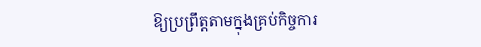ឱ្យប្រព្រឹត្តតាមក្នុងគ្រប់កិច្ចការ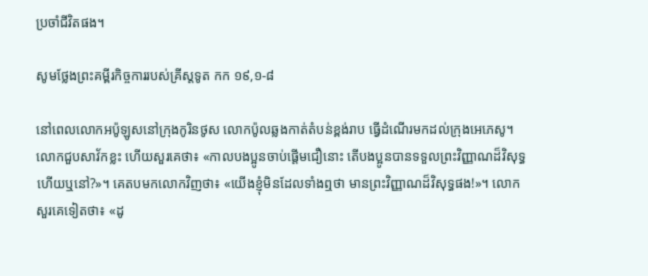ប្រចាំជីវិតផង។

សូមថ្លែងព្រះគម្ពីរកិច្ចការរបស់គ្រីស្តទូត កក ១៩,១-៨

នៅពេលលោកអប៉ូឡូសនៅក្រុងកូរិនថូស លោកប៉ូលឆ្លងកាត់តំបន់ខ្ពង់រាប ធ្វើដំណើរមកដល់ក្រុងអេភេសូ។ លោកជួបសាវ័កខ្លះ ហើយសួរគេថា៖ «កាលបងប្អូនចាប់ផ្តើមជឿនោះ តើបងប្អូនបានទទួលព្រះវិញ្ញាណដ៏វិសុទ្ធហើយឬនៅ?»។ គេតបមកលោកវិញថា៖ «យើងខ្ញុំមិនដែលទាំងឮថា មានព្រះវិញ្ញាណដ៏វិសុទ្ធផង!»។ លោកសួរគេទៀតថា៖ «ដូ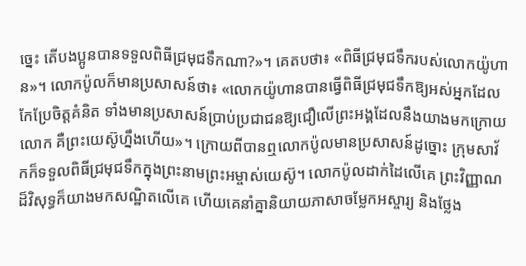ច្នេះ តើបងប្អូនបានទទួលពិធីជ្រមុជទឹកណា?»។ គេតបថា៖ «ពិធីជ្រមុជទឹករបស់លោកយ៉ូហាន»។ លោកប៉ូលក៏មានប្រសាសន៍ថា៖ «លោកយ៉ូហានបានធ្វើពិធីជ្រមុជទឹកឱ្យអស់អ្នកដែលកែប្រែចិត្តគំនិត ទាំងមានប្រសាសន៍ប្រាប់ប្រជាជនឱ្យជឿលើព្រះអង្គដែលនឹងយាងមកក្រោយលោក គឺព្រះយេស៊ូហ្នឹងហើយ»។ ក្រោយពីបានឮលោកប៉ូលមានប្រសាសន៍ដូច្នោះ ក្រុមសាវ័កក៏ទទួលពិធីជ្រមុជទឹកក្នុងព្រះនាមព្រះអម្ចាស់យេស៊ូ។ លោកប៉ូលដាក់ដៃលើគេ ព្រះវិញ្ញាណដ៏វិសុទ្ធក៏យាងមកសណ្ឋិតលើគេ ហើយគេនាំគ្នានិយាយភាសាចម្លែកអស្ចារ្យ និងថ្លែង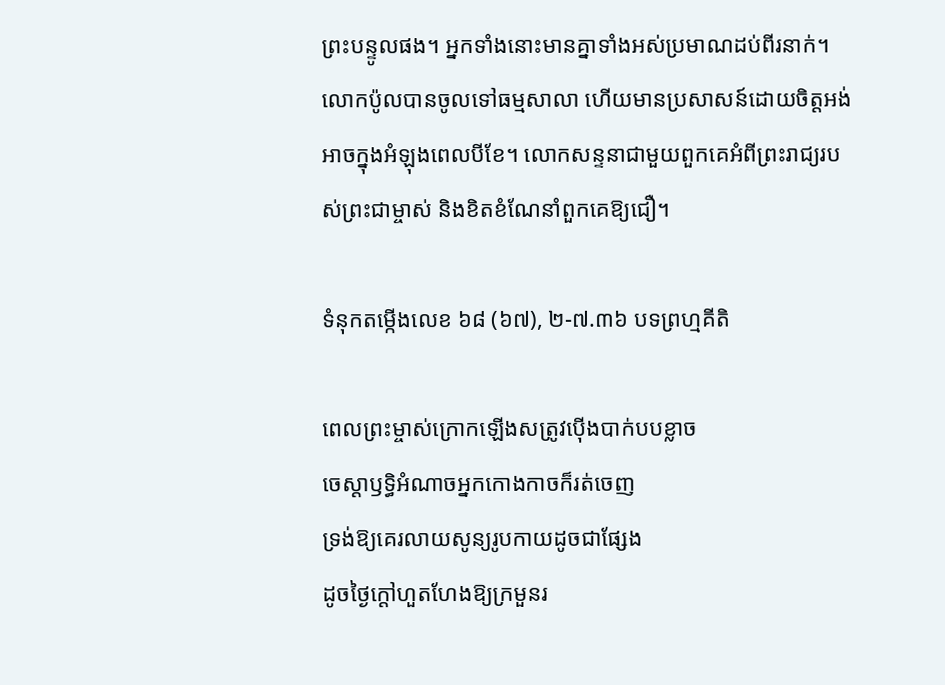ព្រះបន្ទូលផង។ អ្នកទាំងនោះមានគ្នាទាំងអស់ប្រមាណដប់ពីរនាក់។ លោកប៉ូលបានចូលទៅធម្មសាលា ហើយមានប្រសាសន៍ដោយចិត្តអង់អាចក្នុងអំឡុងពេលបីខែ។ លោកសន្ទនាជាមួយពួកគេអំពីព្រះរាជ្យរបស់ព្រះជាម្ចាស់ និងខិតខំណែនាំពួកគេឱ្យជឿ។

ទំនុកតម្កើងលេខ ៦៨ (៦៧), ២-៧.៣៦ បទព្រហ្មគីតិ

ពេលព្រះម្ចាស់ក្រោកឡើងសត្រូវប៉ើងបាក់បបខ្លាច
ចេស្តាឫទ្ធិអំណាចអ្នកកោងកាចក៏រត់ចេញ
ទ្រង់ឱ្យគេរលាយសូន្យរូបកាយដូចជាផ្សែង
ដូចថ្ងៃក្តៅហួតហែងឱ្យក្រមួនរ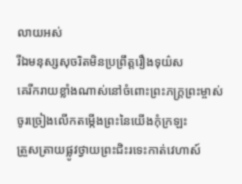លាយអស់
រីឯមនុស្សសុចរិតមិនប្រព្រឹត្តរឿងទុយ៌ស
គេរីករាយខ្លាំងណាស់នៅចំពោះព្រះភក្ត្រព្រះម្ចាស់
ចូរច្រៀងលើកតម្កើងព្រះនៃយើងកុំក្រឡះ
ត្រួសត្រាយផ្លូវថ្វាយព្រះជិះរទេះកាត់វេហាស៍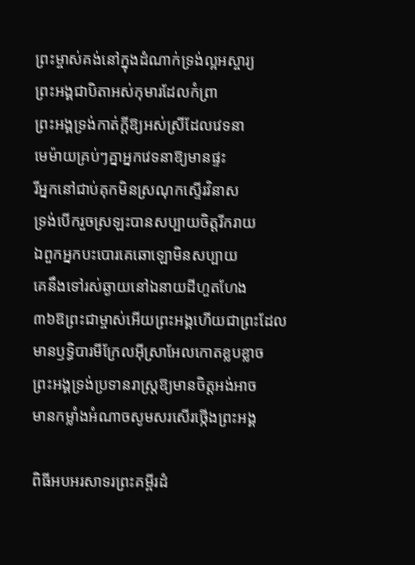ព្រះម្ចាស់គង់នៅក្នុងដំណាក់ទ្រង់ល្អអស្ចារ្យ
ព្រះអង្គជាបិតាអស់កុមារដែលកំព្រា
ព្រះអង្គទ្រង់កាត់ក្តីឱ្យអស់ស្រីដែលវេទនា
មេម៉ាយគ្រប់ៗគ្នាអ្នកវេទនាឱ្យមានផ្ទះ
រីអ្នកនៅជាប់គុកមិនស្រណុកស្ទើរវិនាស
ទ្រង់បើករួចស្រឡះបានសប្បាយចិត្តរីករាយ
ឯពួកអ្នកបះបោរគេឆោឡោមិនសប្បាយ
គេនឹងទៅរស់ឆ្ងាយនៅឯនាយដីហួតហែង
៣៦ឱព្រះជាម្ចាស់អើយព្រះអង្គហើយជាព្រះដែល
មានឫទ្ធិបារមីក្រែលអ៊ីស្រាអែលកោតខ្លបខ្លាច
ព្រះអង្គទ្រង់ប្រទានរាស្រ្តឱ្យមានចិត្តអង់អាច
មានកម្លាំងអំណាចសូមសរសើរថ្កើងព្រះអង្គ

ពិធីអបអរសាទរព្រះគម្ពីរដំ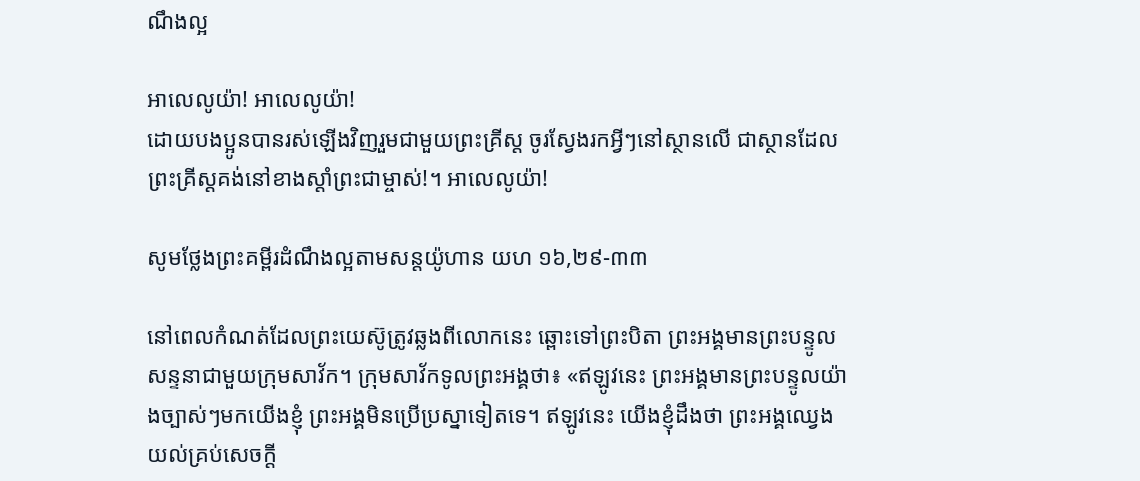ណឹងល្អ

អាលេលូយ៉ា! អាលេលូយ៉ា!
ដោយបងប្អូនបានរស់ឡើងវិញរួមជាមួយព្រះគ្រីស្ត ចូរស្វែងរកអ្វីៗនៅស្ថានលើ ជាស្ថានដែលព្រះគ្រីស្តគង់នៅខាងស្តាំព្រះជាម្ចាស់!។ អាលេលូយ៉ា!

សូមថ្លែងព្រះគម្ពីរដំណឹងល្អតាមសន្តយ៉ូហាន យហ ១៦,២៩-៣៣

នៅពេលកំណត់ដែលព្រះយេស៊ូត្រូវឆ្លងពីលោកនេះ ឆ្ពោះទៅព្រះបិតា ព្រះអង្គមានព្រះបន្ទូលសន្ទនាជាមួយក្រុមសាវ័ក។ ក្រុមសាវ័កទូលព្រះអង្គថា៖ «ឥឡូវនេះ ព្រះអង្គមានព្រះបន្ទូលយ៉ាងច្បាស់ៗមកយើងខ្ញុំ ព្រះអង្គមិនប្រើប្រស្នាទៀតទេ។ ឥឡូវនេះ យើងខ្ញុំដឹងថា ព្រះអង្គឈ្វេងយល់គ្រប់សេចក្តី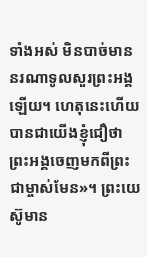ទាំងអស់ មិនបាច់មាននរណាទូលសួរព្រះអង្គឡើយ។ ហេតុនេះហើយ បានជាយើងខ្ញុំជឿថា ព្រះអង្គចេញមកពីព្រះជាម្ចាស់មែន»។ ព្រះយេស៊ូមាន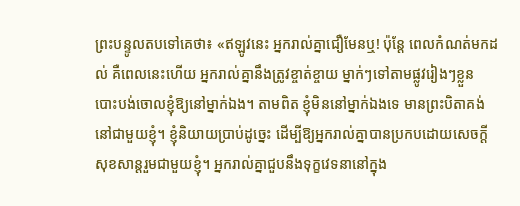ព្រះបន្ទូលតបទៅគេថា៖ «ឥឡូវនេះ អ្នករាល់គ្នាជឿមែនឬ! ប៉ុន្តែ ពេលកំណត់មកដល់ គឺពេលនេះហើយ អ្នករាល់គ្នានឹងត្រូវខ្ចាត់ខ្ចាយ ម្នាក់ៗទៅតាមផ្លូវរៀងៗខ្លួន បោះបង់ចោលខ្ញុំឱ្យនៅម្នាក់ឯង។ តាមពិត ខ្ញុំមិននៅម្នាក់ឯងទេ មានព្រះបិតាគង់នៅជាមួយខ្ញុំ។ ខ្ញុំនិយាយប្រាប់ដូច្នេះ ដើម្បីឱ្យអ្នករាល់គ្នាបានប្រកបដោយសេចក្តីសុខសាន្តរួមជាមួយខ្ញុំ។ អ្នករាល់គ្នាជួបនឹងទុក្ខវេទនានៅក្នុង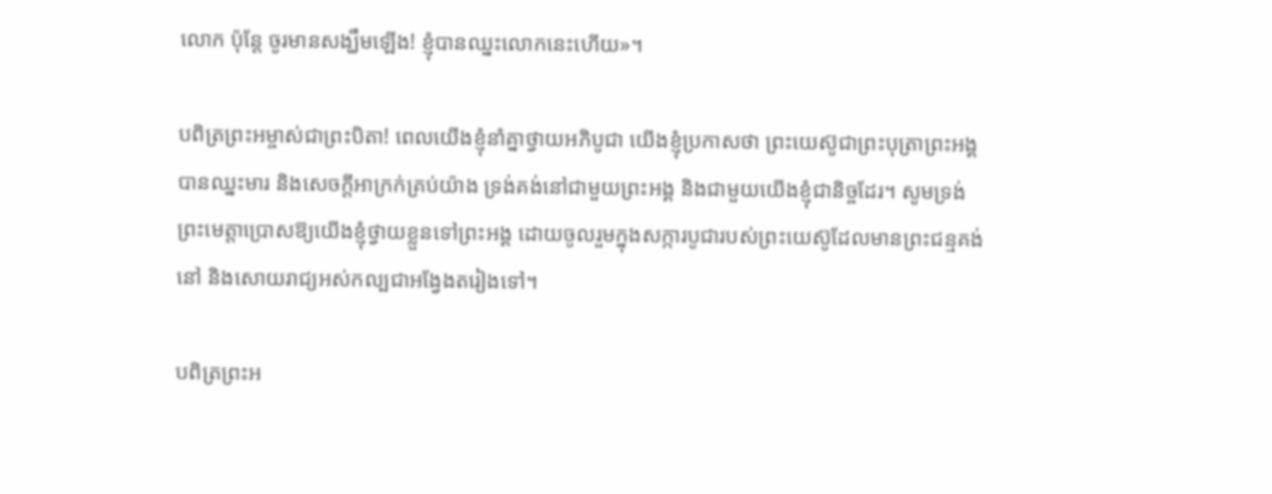លោក ប៉ុន្តែ ចូរមានសង្ឃឹមឡើង! ខ្ញុំបានឈ្នះលោកនេះហើយ»។

បពិត្រព្រះអម្ចាស់ជាព្រះបិតា! ពេលយើងខ្ញុំនាំគ្នាថ្វាយអភិបូជា យើងខ្ញុំប្រកាសថា ព្រះយេស៊ូជាព្រះបុត្រាព្រះអង្គបានឈ្នះមារ និងសេចក្តីអាក្រក់គ្រប់យ៉ាង ទ្រង់គង់នៅជាមួយព្រះអង្គ និងជាមួយយើងខ្ញុំជានិច្ចដែរ។ សូមទ្រង់ព្រះមេត្តាប្រោសឱ្យយើងខ្ញុំថ្វាយខ្លួនទៅព្រះអង្គ ដោយចូលរួមក្នុងសក្ការបូជារបស់ព្រះយេស៊ូដែលមានព្រះជន្មគង់នៅ និងសោយរាជ្យអស់កល្បជាអង្វែងតរៀងទៅ។

បពិត្រព្រះអ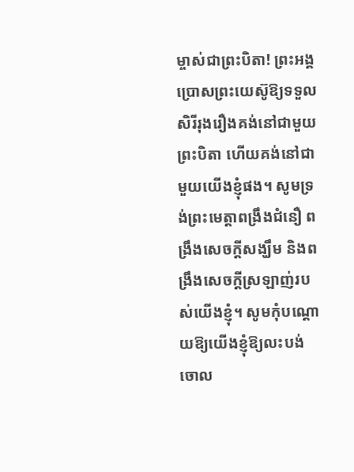ម្ចាស់ជាព្រះបិតា! ព្រះអង្គប្រោសព្រះយេស៊ូឱ្យទទួលសិរីរុងរឿងគង់នៅជាមួយព្រះបិតា ហើយគង់នៅជាមួយយើងខ្ញុំផង។ សូមទ្រង់ព្រះមេត្តាពង្រឹងជំនឿ ពង្រឹងសេចក្តីសង្ឃឹម និងពង្រឹងសេចក្តីស្រឡាញ់របស់យើងខ្ញុំ។ សូមកុំបណ្តោយឱ្យយើងខ្ញុំឱ្យលះបង់ ចោល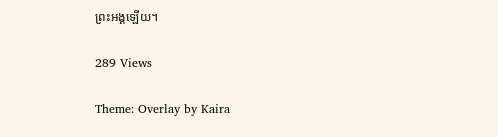ព្រះអង្គឡើយ។

289 Views

Theme: Overlay by Kaira